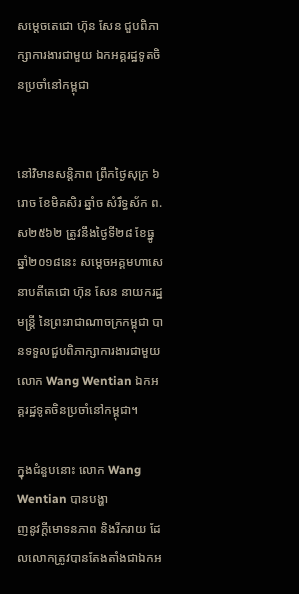សម្តេចតេជោ ហ៊ុន សែន ជួបពិភាក្សាការងារជាមួយ ឯកអគ្គរដ្ឋទូតចិនប្រចាំនៅកម្ពុជា


នៅវិមានសន្តិភាព ព្រឹកថ្ងៃសុក្រ ៦រោច ខែមិគសិរ ឆ្នាំច សំរឹទ្ធស័ក ព.ស២៥៦២ ត្រូវនឹងថ្ងៃទី២៨ ខែធ្នូ ឆ្នាំ២០១៨នេះ សម្តេចអគ្គមហាសេនាបតីតេជោ ហ៊ុន សែន នាយករដ្ឋមន្ត្រី នៃព្រះរាជាណាចក្រកម្ពុជា បានទទួលជួបពិភាក្សាការងារជាមួយ លោក Wang Wentian ឯកអគ្គរដ្ឋទូតចិនប្រចាំនៅកម្ពុជា។

ក្នុងជំនួបនោះ លោក Wang Wentian បានបង្ហា
ញនូវក្តីមោទនភាព និងរីករាយ ដែលលោកត្រូវបានតែងតាំងជាឯកអ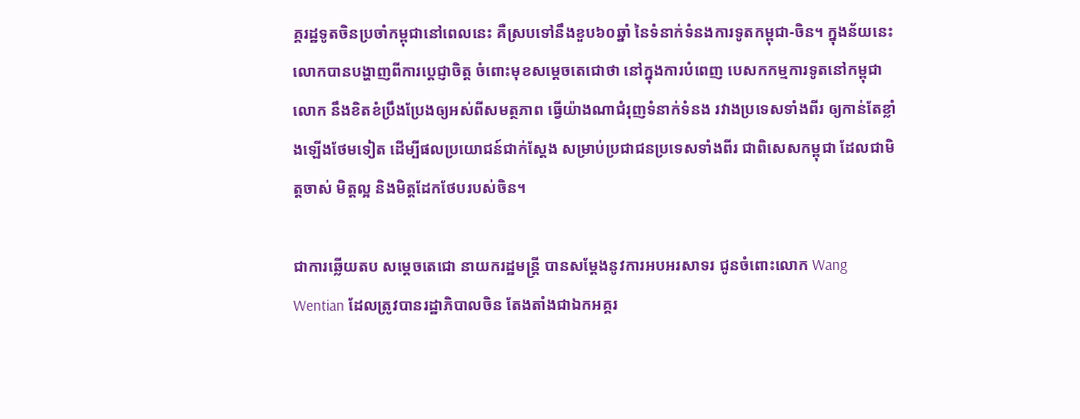គ្គរដ្ឋទូតចិនប្រចាំកម្ពុជានៅពេលនេះ គឺស្របទៅនឹងខួប៦០ឆ្នាំ នៃទំនាក់ទំនងការទូតកម្ពុជា-ចិន។ ក្នុងន័យនេះ លោកបានបង្ហាញពីការប្តេជ្ញាចិត្ត ចំពោះមុខសម្តេចតេជោថា នៅក្នុងការបំពេញ បេសកកម្មការទូតនៅកម្ពុជា លោក នឹងខិតខំប្រឹងប្រែងឲ្យអស់ពីសមត្ថភាព ធ្វើយ៉ាងណាជំរុញទំនាក់ទំនង រវាងប្រទេសទាំងពីរ ឲ្យកាន់តែខ្លាំងឡើងថែមទៀត ដើម្បីផលប្រយោជន៍ជាក់ស្តែង សម្រាប់ប្រជាជនប្រទេសទាំងពីរ ជាពិសេសកម្ពុជា ដែលជាមិត្តចាស់ មិត្តល្អ និងមិត្តដែកថែបរបស់ចិន។

ជាការឆ្លើយតប សម្តេចតេជោ នាយករដ្ឋមន្ត្រី បានសម្តែងនូវការអបអរសាទរ ជូនចំពោះលោក Wang Wentian ដែលត្រូវបានរដ្ឋាភិបាលចិន តែងតាំងជាឯកអគ្គរ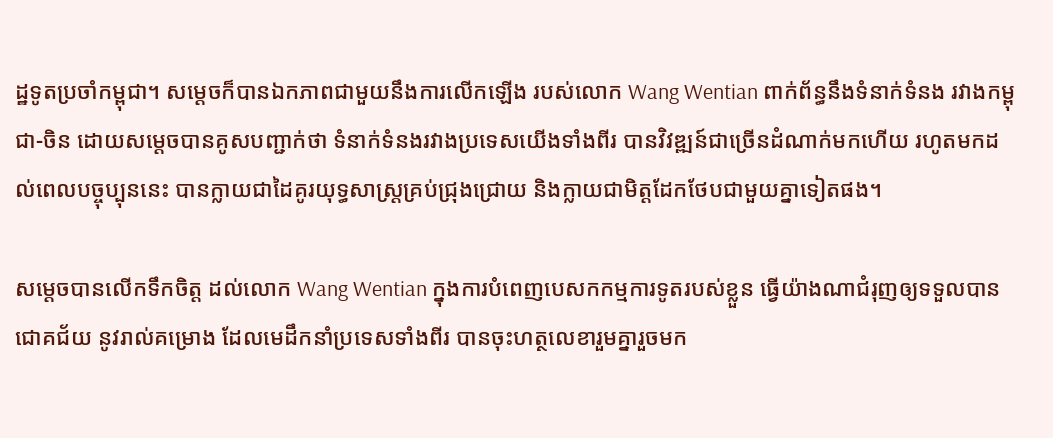ដ្ឋទូតប្រចាំកម្ពុជា។ សម្តេចក៏បានឯកភាពជាមួយនឹងការលើកឡើង របស់លោក Wang Wentian ពាក់ព័ន្ធនឹងទំនាក់ទំនង រវាងកម្ពុជា-ចិន ដោយសម្តេចបានគូសបញ្ជាក់ថា ទំនាក់ទំនងរវាងប្រទេសយើងទាំងពីរ បានវិវឌ្ឍន៍ជាច្រើនដំណាក់មកហើយ រហូតមកដល់ពេលបច្ចុប្បុននេះ បានក្លាយជាដៃគូរយុទ្ធសាស្ត្រគ្រប់ជ្រុងជ្រោយ និងក្លាយជាមិត្តដែកថែបជាមួយគ្នាទៀតផង។

សម្តេចបានលើកទឹកចិត្ត ដល់លោក Wang Wentian ក្នុងការបំពេញបេសកកម្មការទូតរបស់ខ្លួន ធ្វើយ៉ាងណាជំរុញឲ្យទទួលបានជោគជ័យ នូវរាល់គម្រោង ដែលមេដឹកនាំប្រទេសទាំងពីរ បានចុះហត្ថលេខារួមគ្នារួចមក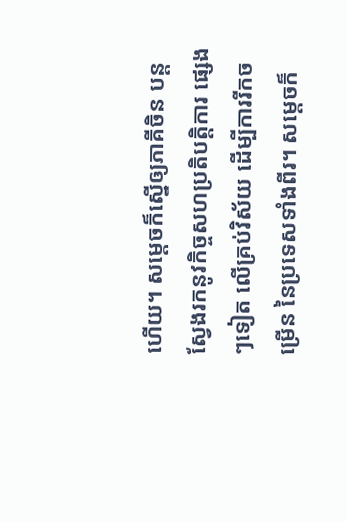ហើយ។ សម្តេចក៏ស្នើឲ្យភាគីចិន បន្តស្វែងរកនូវកិច្ចសហប្រតិបត្តិការ ផ្សេងៗទៀត លើគ្រប់វិស័យ ដើម្បីការរីកចម្រើន នៃប្រទេសទាំងពីរ។ សម្តេចក៏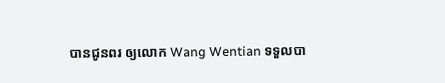បានជូនពរ ឲ្យលោក Wang Wentian ទទួលបា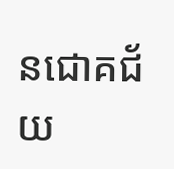នជោគជ័យ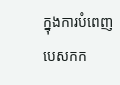ក្នុងការបំពេញបេសកក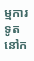ម្មការទូត នៅក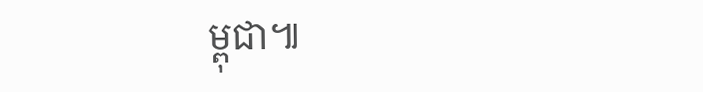ម្ពុជា៕